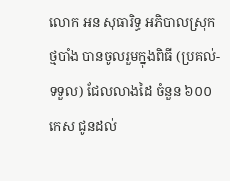លោក អន សុធារិទ្ធ អភិបាលស្រុកថ្មបាំង បានចូលរួមក្នុងពិធី (ប្រគល់-ទទួល) ជែលលាងដៃ ចំនួន ៦០០កេស ជូនដល់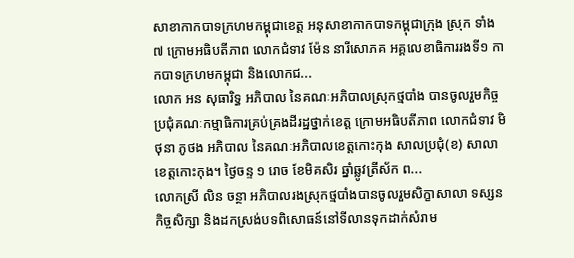សាខាកាកបាទក្រហមកម្ពុជាខេត្ត អនុសាខាកាកបាទកម្ពុជាក្រុង ស្រុក ទាំង ៧ ក្រោមអធិបតីភាព លោកជំទាវ ម៉ែន នារីសោភគ អគ្គលេខាធិការរងទី១ កាកបាទក្រហមកម្ពុជា និងលោកជ...
លោក អន សុធារិទ្ធ អភិបាល នៃគណៈអភិបាលស្រុកថ្មបាំង បានចូលរួមកិច្ចប្រជុំគណៈកម្មាធិការគ្រប់គ្រងដីរដ្ឋថ្នាក់ខេត្ត ក្រោមអធិបតីភាព លោកជំទាវ មិថុនា ភូថង អភិបាល នៃគណៈអភិបាលខេត្តកោះកុង សាលប្រជុំ(ខ) សាលាខេត្តកោះកុង។ ថ្ងៃចន្ទ ១ រោច ខែមិគសិរ ឆ្នាំឆ្លូវត្រីស័ក ព...
លោកស្រី លិន ចន្ថា អភិបាលរងស្រុកថ្មបាំងបានចូលរួមសិក្ខាសាលា ទស្សនកិច្ចសិក្សា និងដកស្រង់បទពិសោធន៍នៅទីលានទុកដាក់សំរាម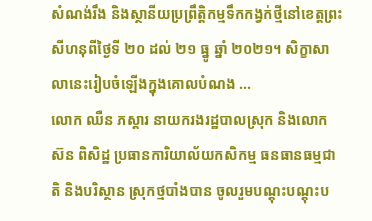សំណង់រឹង និងស្ថានីយប្រព្រឹត្តិកម្មទឹកកង្វក់ថ្មីនៅខេត្តព្រះសីហនុពីថ្ងៃទី ២០ ដល់ ២១ ធ្នូ ឆ្នាំ ២០២១។ សិក្ខាសាលានេះរៀបចំឡើងក្នុងគោលបំណង ...
លោក ឈឺន ភស្តារ នាយករងរដ្ឋបាលស្រុក និងលោក ស៊ន ពិសិដ្ឋ ប្រធានការិយាល័យកសិកម្ម ធនធានធម្មជាតិ និងបរិស្ថាន ស្រុកថ្មបាំងបាន ចូលរួមបណ្តុះបណ្តុះប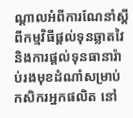ណ្តាលអំពីការណែនាំស្តីពីកម្មវិធីផ្តល់ទុនឆ្លាតវៃ និងការផ្តល់ទុនធានារ៉ាប់រងមុខដំណាំសម្រាប់កសិករអ្នកផលិត នៅ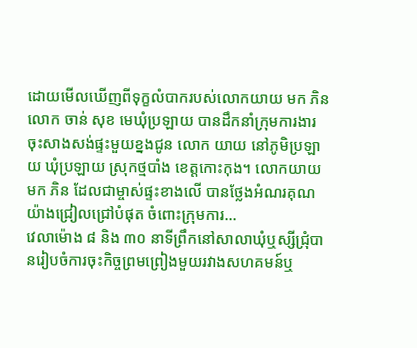ដោយមើលឃើញពីទុក្ខលំបាករបស់លោកយាយ មក ភិន លោក ចាន់ សុខ មេឃុំប្រឡាយ បានដឹកនាំក្រុមការងារចុះសាងសង់ផ្ទះមួយខ្នងជូន លោក យាយ នៅភូមិប្រឡាយ ឃុំប្រឡាយ ស្រុកថ្មបាំង ខេត្តកោះកុង។ លោកយាយ មក ភិន ដែលជាម្ចាស់ផ្ទះខាងលើ បានថ្លែងអំណរគុណយ៉ាងជ្រៀលជ្រៅបំផុត ចំពោះក្រុមការ...
វេលាម៉ោង ៨ និង ៣០ នាទីព្រឹកនៅសាលាឃុំឬស្សីជ្រុំបានរៀបចំការចុះកិច្ចព្រមព្រៀងមួយរវាងសហគមន៍ឬ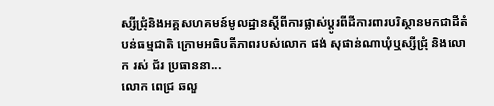ស្សីជ្រុំនិងអគ្គសហគមន៍មូលដ្ឋានស្តីពីការផ្លាស់ប្តូរពីដីការពារបរិស្ថានមកជាដីតំបន់ធម្មជាតិ ក្រោមអធិបតីភាពរបស់លោក ផង់ សុផាន់ណាឃុំឬស្សីជ្រុំ និងលោក រស់ ជ័រ ប្រធាននា...
លោក ពេជ្រ ឆលួ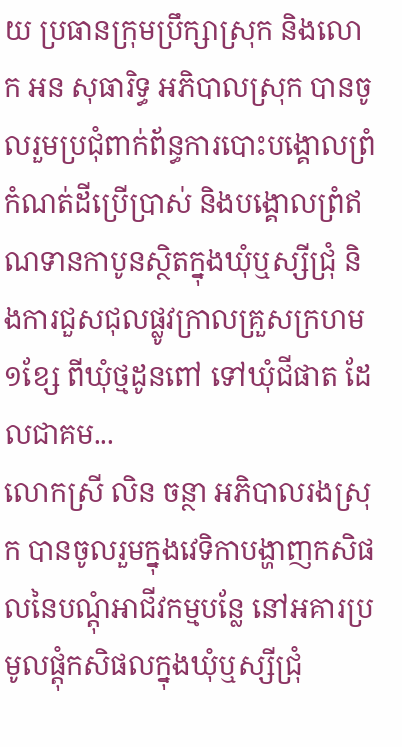យ ប្រធានក្រុមប្រឹក្សាស្រុក និងលោក អន សុធារិទ្ធ អភិបាលស្រុក បានចូលរួមប្រជុំពាក់ព័ន្ធការបោះបង្គោលព្រំកំណត់ដីប្រើប្រាស់ និងបង្គោលព្រំឥណទានកាបូនស្ថិតក្នុងឃុំឬស្សីជ្រុំ និងការជួសជុលផ្លូវក្រាលគ្រួសក្រហម១ខ្សែ ពីឃុំថ្មដូនពៅ ទៅឃុំជីផាត ដែលជាគម...
លោកស្រី លិន ចន្ថា អភិបាលរងស្រុក បានចូលរួមក្នុងវេទិកាបង្ហាញកសិផលនៃបណ្ដុំអាជីវកម្មបន្លែ នៅអគារប្រមូលផ្ដុំកសិផលក្នុងឃុំឬស្សីជ្រុំ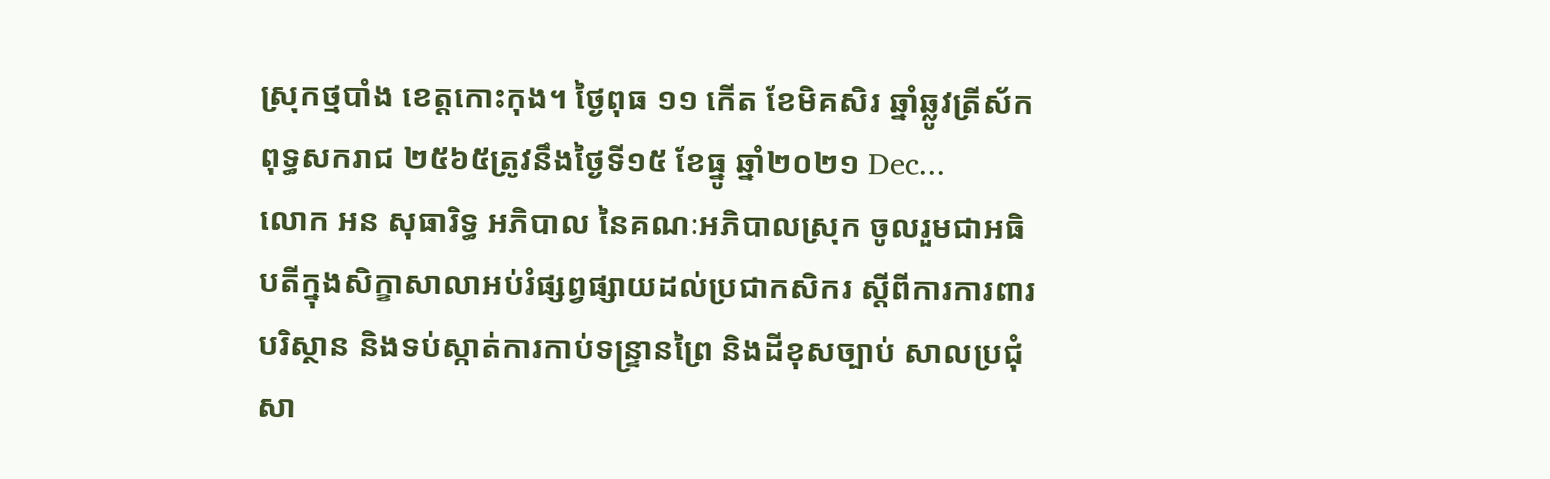ស្រុកថ្មបាំង ខេត្តកោះកុង។ ថ្ងៃពុធ ១១ កើត ខែមិគសិរ ឆ្នាំឆ្លូវត្រីស័ក ពុទ្ធសករាជ ២៥៦៥ត្រូវនឹងថ្ងៃទី១៥ ខែធ្នូ ឆ្នាំ២០២១ Dec...
លោក អន សុធារិទ្ធ អភិបាល នៃគណៈអភិបាលស្រុក ចូលរួមជាអធិបតីក្នុងសិក្ខាសាលាអប់រំផ្សព្វផ្សាយដល់ប្រជាកសិករ ស្ដីពីការការពារបរិស្ថាន និងទប់ស្កាត់ការកាប់ទន្រ្ទានព្រៃ និងដីខុសច្បាប់ សាលប្រជុំសា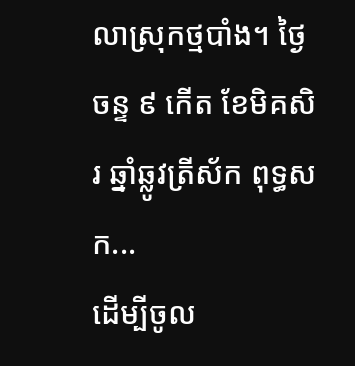លាស្រុកថ្មបាំង។ ថ្ងៃចន្ទ ៩ កើត ខែមិគសិរ ឆ្នាំឆ្លូវត្រីស័ក ពុទ្ធសក...
ដើម្បីចូល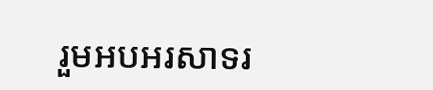រួមអបអរសាទរ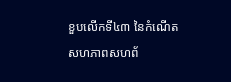ខួបលើកទី៤៣ នៃកំណើតសហភាពសហព័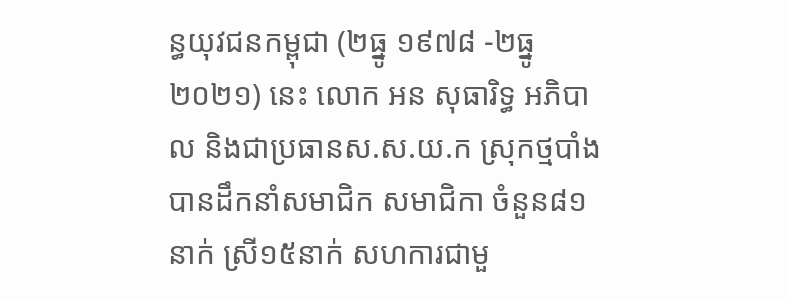ន្ធយុវជនកម្ពុជា (២ធ្នូ ១៩៧៨ -២ធ្នូ ២០២១) នេះ លោក អន សុធារិទ្ធ អភិបាល និងជាប្រធានស.ស.យ.ក ស្រុកថ្មបាំងបានដឹកនាំសមាជិក សមាជិកា ចំនួន៨១នាក់ ស្រី១៥នាក់ សហការជាមួ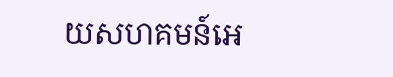យសហគមន៍អេ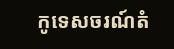កូទេសចរណ៍តំ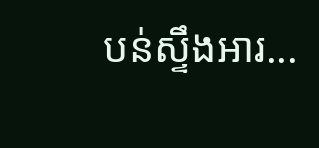បន់ស្ទឹងអារ...